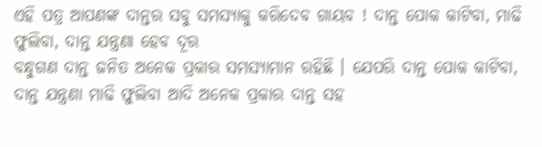ଏହି ପତ୍ର ଆପଣଙ୍କ ଦାନ୍ତର ସବୁ ସମସ୍ଯାକୁ କରିଦେବ ଗାୟବ ! ଦାନ୍ତ ପୋକ କାଟିବା, ମାଢି ଫୁଲିବା, ଦାନ୍ତ ଯନ୍ତ୍ରଣା ହେବ ଦୂର
ବନ୍ଧୁଗଣ ଦାନ୍ତ ଜନିତ ଅନେକ ପ୍ରକାର ସମସ୍ଯାମାନ ରହିଛି । ଯେପରି ଦାନ୍ତ ପୋକ କାଟିବା, ଦାନ୍ତ ଯନ୍ତ୍ରଣା ମାଢି ଫୁଲିବା ଆଦି ଅନେକ ପ୍ରକାର ଦାନ୍ତ ସହ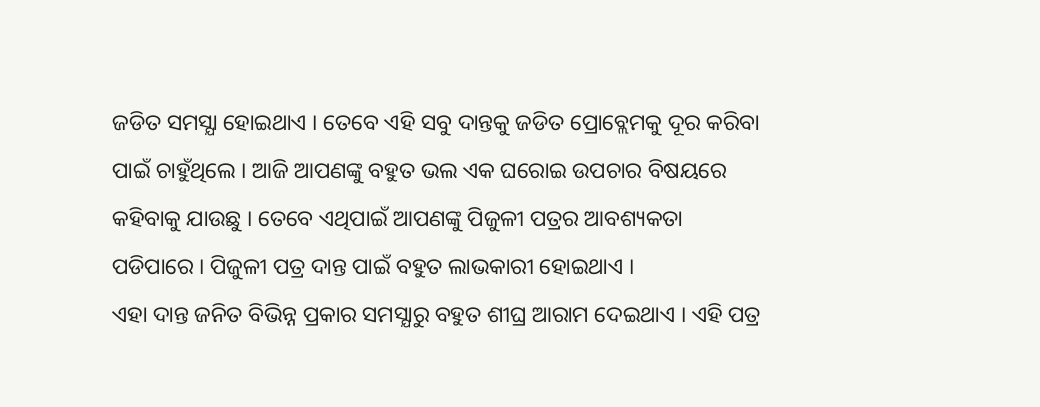ଜଡିତ ସମସ୍ଯା ହୋଇଥାଏ । ତେବେ ଏହି ସବୁ ଦାନ୍ତକୁ ଜଡିତ ପ୍ରୋବ୍ଲେମକୁ ଦୂର କରିବା ପାଇଁ ଚାହୁଁଥିଲେ । ଆଜି ଆପଣଙ୍କୁ ବହୁତ ଭଲ ଏକ ଘରୋଇ ଉପଚାର ବିଷୟରେ କହିବାକୁ ଯାଉଛୁ । ତେବେ ଏଥିପାଇଁ ଆପଣଙ୍କୁ ପିଜୁଳୀ ପତ୍ରର ଆବଶ୍ୟକତା ପଡିପାରେ । ପିଜୁଳୀ ପତ୍ର ଦାନ୍ତ ପାଇଁ ବହୁତ ଲାଭକାରୀ ହୋଇଥାଏ ।
ଏହା ଦାନ୍ତ ଜନିତ ବିଭିନ୍ନ ପ୍ରକାର ସମସ୍ଯାରୁ ବହୁତ ଶୀଘ୍ର ଆରାମ ଦେଇଥାଏ । ଏହି ପତ୍ର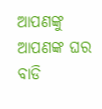ଆପଣଙ୍କୁ ଆପଣଙ୍କ ଘର ବାଡି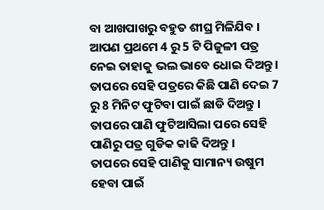ବା ଆଖପାଖରୁ ବହୁତ ଶୀଘ୍ର ମିଳିଯିବ । ଆପଣ ପ୍ରଥମେ 4 ରୁ 5 ଟି ପିଜୁଳୀ ପତ୍ର ନେଇ ତାହାକୁ ଭଲ ଭାବେ ଧୋଇ ଦିଅନ୍ତୁ । ତାପରେ ସେହି ପତ୍ରରେ କିଛି ପାଣି ଦେଇ 7 ରୁ 8 ମିନିଟ ଫୁଟିବା ପାଇଁ ଛାଡି ଦିଅନ୍ତୁ । ତାପରେ ପାଣି ଫୁଟିଆସିଲା ପରେ ସେହି ପାଣିରୁ ପତ୍ର ଗୁଡିକ କାଢି ଦିଅନ୍ତୁ ।
ତାପରେ ସେହି ପାଣିକୁ ସାମାନ୍ୟ ଉଷୁମ ହେବା ପାଇଁ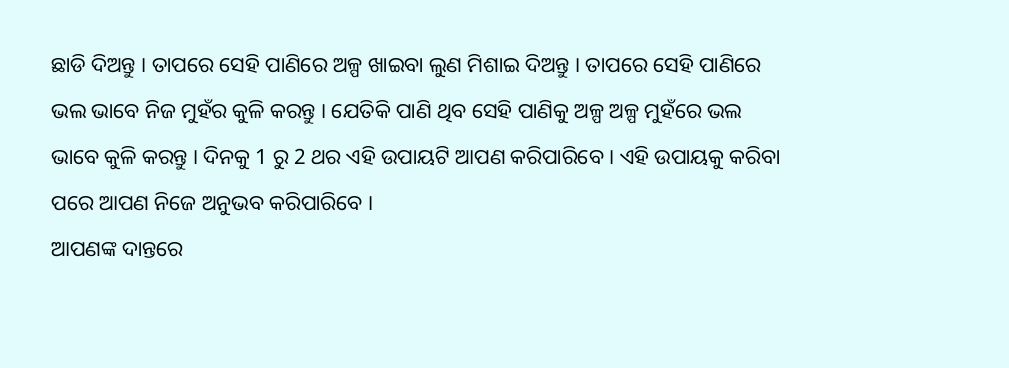ଛାଡି ଦିଅନ୍ତୁ । ତାପରେ ସେହି ପାଣିରେ ଅଳ୍ପ ଖାଇବା ଲୁଣ ମିଶାଇ ଦିଅନ୍ତୁ । ତାପରେ ସେହି ପାଣିରେ ଭଲ ଭାବେ ନିଜ ମୁହଁର କୁଳି କରନ୍ତୁ । ଯେତିକି ପାଣି ଥିବ ସେହି ପାଣିକୁ ଅଳ୍ପ ଅଳ୍ପ ମୁହଁରେ ଭଲ ଭାବେ କୁଳି କରନ୍ତୁ । ଦିନକୁ 1 ରୁ 2 ଥର ଏହି ଉପାୟଟି ଆପଣ କରିପାରିବେ । ଏହି ଉପାୟକୁ କରିବା ପରେ ଆପଣ ନିଜେ ଅନୁଭବ କରିପାରିବେ ।
ଆପଣଙ୍କ ଦାନ୍ତରେ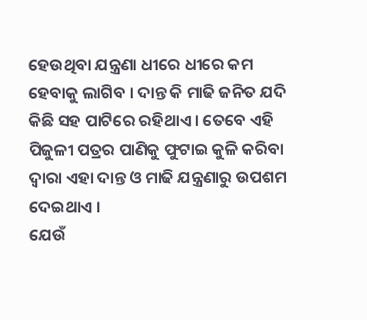ହେଉଥିବା ଯନ୍ତ୍ରଣା ଧୀରେ ଧୀରେ କମ ହେବାକୁ ଲାଗିବ । ଦାନ୍ତ କି ମାଢି ଜନିତ ଯଦି କିଛି ସହ ପାଟିରେ ରହିଥାଏ । ତେବେ ଏହି ପିଜୁଳୀ ପତ୍ରର ପାଣିକୁ ଫୁଟାଇ କୁଳି କରିବା ଦ୍ଵାରା ଏହା ଦାନ୍ତ ଓ ମାଢି ଯନ୍ତ୍ରଣାରୁ ଉପଶମ ଦେଇଥାଏ ।
ଯେଉଁ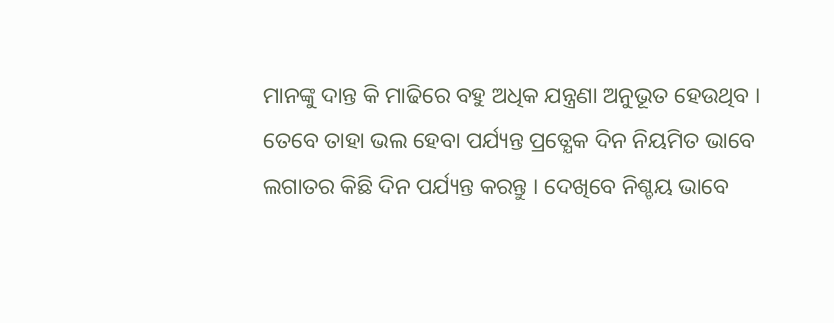ମାନଙ୍କୁ ଦାନ୍ତ କି ମାଢିରେ ବହୁ ଅଧିକ ଯନ୍ତ୍ରଣା ଅନୁଭୂତ ହେଉଥିବ । ତେବେ ତାହା ଭଲ ହେବା ପର୍ଯ୍ୟନ୍ତ ପ୍ରତ୍ଯେକ ଦିନ ନିୟମିତ ଭାବେ ଲଗାତର କିଛି ଦିନ ପର୍ଯ୍ୟନ୍ତ କରନ୍ତୁ । ଦେଖିବେ ନିଶ୍ଚୟ ଭାବେ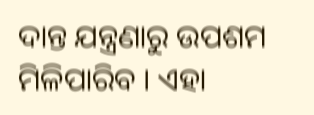ଦାନ୍ତ ଯନ୍ତ୍ରଣାରୁ ଉପଶମ ମିଳିପାରିବ । ଏହା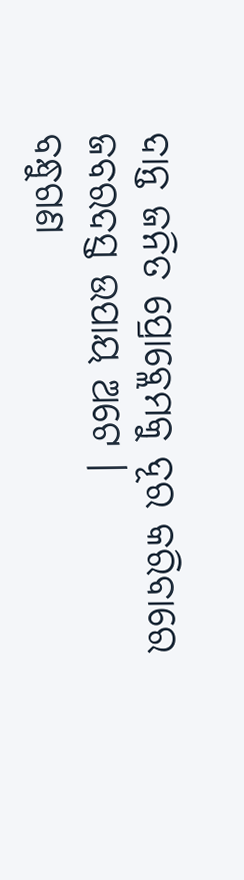ଦାନ୍ତ ଜନିତ ପ୍ରୋବ୍ଲେମକୁ ଦୂର କରିବାରେ ଜବରଦସ୍ତ ଉପାୟ ଅଟେ ।
ବନ୍ଧୁଗଣ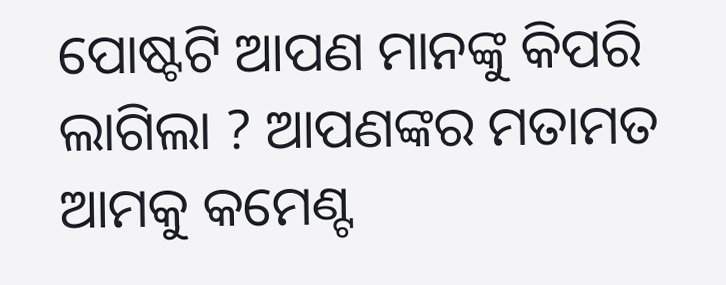ପୋଷ୍ଟଟି ଆପଣ ମାନଙ୍କୁ କିପରି ଲାଗିଲା ? ଆପଣଙ୍କର ମତାମତ ଆମକୁ କମେଣ୍ଟ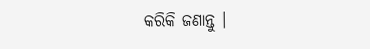କରିକି ଜଣାନ୍ତୁ ।